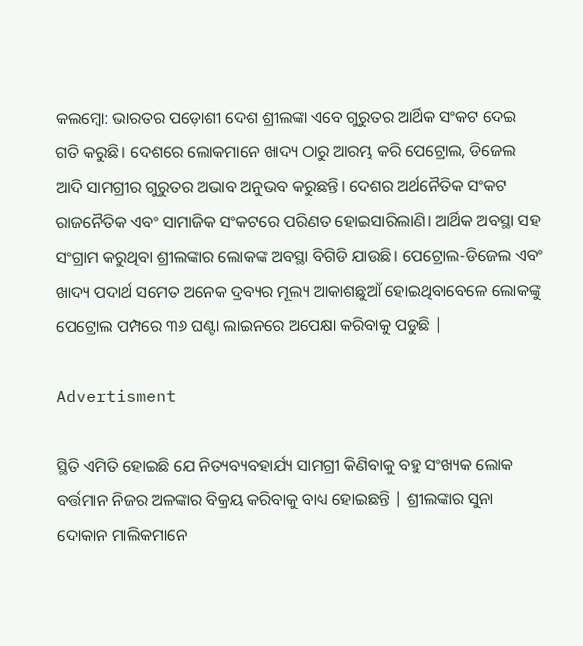କଲମ୍ବୋ: ଭାରତର ପଡ଼ୋଶୀ ଦେଶ ଶ୍ରୀଲଙ୍କା ଏବେ ଗୁରୁତର ଆର୍ଥିକ ସଂକଟ ଦେଇ ଗତି କରୁଛି। ଦେଶରେ ଲୋକମାନେ ଖାଦ୍ୟ ଠାରୁ ଆରମ୍ଭ କରି ପେଟ୍ରୋଲ, ଡିଜେଲ ଆଦି ସାମଗ୍ରୀର ଗୁରୁତର ଅଭାବ ଅନୁଭବ କରୁଛନ୍ତି। ଦେଶର ଅର୍ଥନୈତିକ ସଂକଟ ରାଜନୈତିକ ଏବଂ ସାମାଜିକ ସଂକଟରେ ପରିଣତ ହୋଇସାରିଲାଣି। ଆର୍ଥିକ ଅବସ୍ଥା ସହ ସଂଗ୍ରାମ କରୁଥିବା ଶ୍ରୀଲଙ୍କାର ଲୋକଙ୍କ ଅବସ୍ଥା ବିଗିଡି ଯାଉଛି। ପେଟ୍ରୋଲ-ଡିଜେଲ ଏବଂ ଖାଦ୍ୟ ପଦାର୍ଥ ସମେତ ଅନେକ ଦ୍ରବ୍ୟର ମୂଲ୍ୟ ଆକାଶଛୁଆଁ ହୋଇଥିବାବେଳେ ଲୋକଙ୍କୁ ପେଟ୍ରୋଲ ପମ୍ପରେ ୩୬ ଘଣ୍ଟା ଲାଇନରେ ଅପେକ୍ଷା କରିବାକୁ ପଡୁଛି |

Advertisment

ସ୍ଥିତି ଏମିତି ହୋଇଛି ଯେ ନିତ୍ୟବ୍ୟବହାର୍ଯ୍ୟ ସାମଗ୍ରୀ କିଣିବାକୁ ବହୁ ସଂଖ୍ୟକ ଲୋକ ବର୍ତ୍ତମାନ ନିଜର ଅଳଙ୍କାର ବିକ୍ରୟ କରିବାକୁ ବାଧ୍ୟ ହୋଇଛନ୍ତି | ଶ୍ରୀଲଙ୍କାର ସୁନା ଦୋକାନ ମାଲିକମାନେ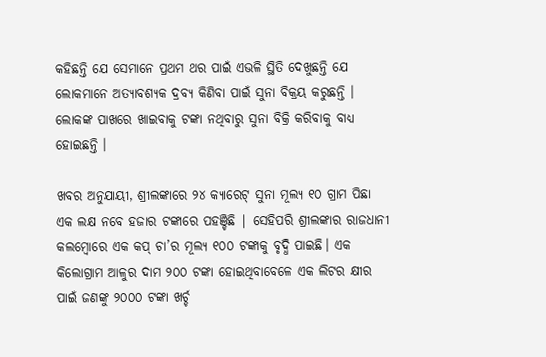କହିଛନ୍ତି ଯେ ସେମାନେ ପ୍ରଥମ ଥର ପାଇଁ ଏଭଳି ସ୍ଥିତି ଦେଖୁଛନ୍ତି ଯେ ଲୋକମାନେ ଅତ୍ୟାବଶ୍ୟକ ଦ୍ରବ୍ୟ କିଣିବା ପାଇଁ ସୁନା ବିକ୍ରୟ କରୁଛନ୍ତି । ଲୋକଙ୍କ ପାଖରେ ଖାଇବାକୁ ଟଙ୍କା ନଥିବାରୁ ସୁନା ବିକ୍ରି କରିବାକୁ ବାଧ୍ୟ ହୋଇଛନ୍ତି ।

ଖବର ଅନୁଯାୟୀ, ଶ୍ରୀଲଙ୍କାରେ ୨୪ କ୍ୟାରେଟ୍ ସୁନା ମୂଲ୍ୟ ୧୦ ଗ୍ରାମ ପିଛା ଏକ ଲକ୍ଷ ନବେ ହଜାର ଟଙ୍କାରେ ପହଞ୍ଚିଛି | ସେହିପରି ଶ୍ରୀଲଙ୍କାର ରାଜଧାନୀ କଲମ୍ବୋରେ ଏକ କପ୍ ଚା’ର ମୂଲ୍ୟ ୧୦୦ ଟଙ୍କାକୁ ବୃଦ୍ଧି ପାଇଛି। ଏକ କିଲୋଗ୍ରାମ ଆଳୁର ଦାମ ୨୦୦ ଟଙ୍କା ହୋଇଥିବାବେଳେ ଏକ ଲିଟର କ୍ଷୀର ପାଇଁ ଜଣଙ୍କୁ ୨୦୦୦ ଟଙ୍କା ଖର୍ଚ୍ଚ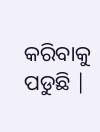କରିବାକୁ ପଡୁଛି |